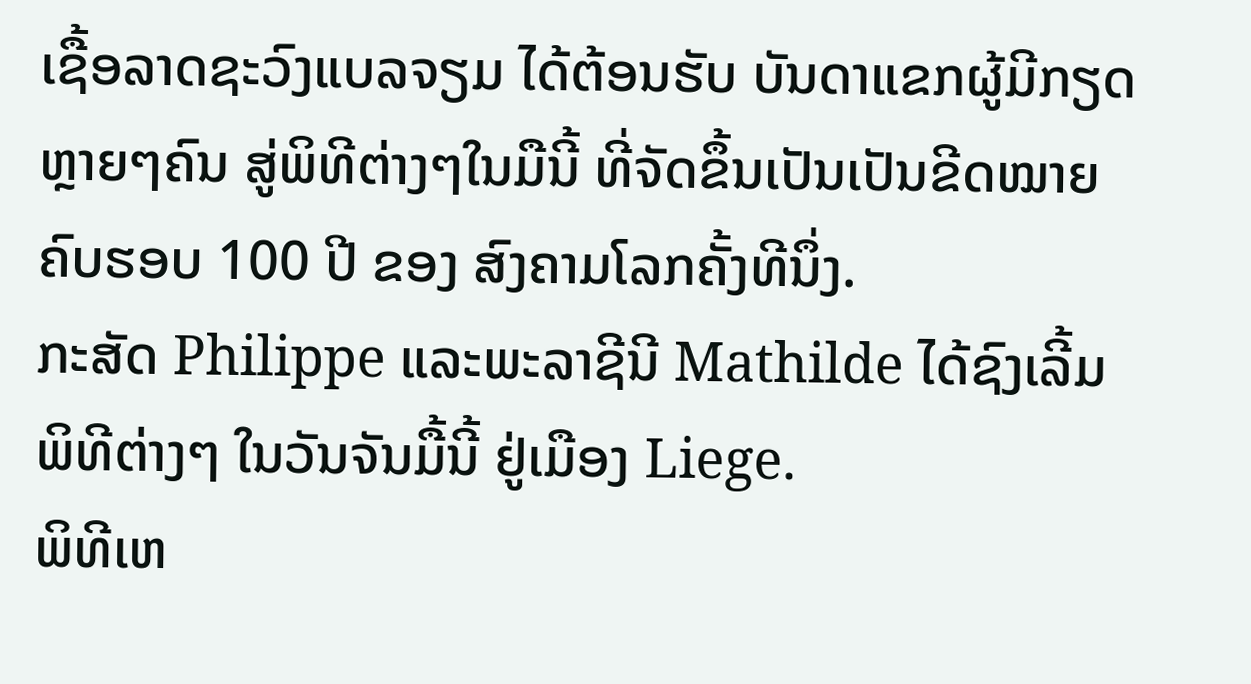ເຊື້ອລາດຊະວົງແບລຈຽມ ໄດ້ຕ້ອນຮັບ ບັນດາແຂກຜູ້ມີກຽດ
ຫຼາຍໆຄົນ ສູ່ພິທີຕ່າງໆໃນມືນີ້ ທີ່ຈັດຂຶ້ນເປັນເປັນຂີດໝາຍ
ຄົບຮອບ 100 ປີ ຂອງ ສົງຄາມໂລກຄັ້ງທີນຶ່ງ.
ກະສັດ Philippe ແລະພະລາຊີນີ Mathilde ໄດ້ຊົງເລີ້ມ
ພິທີຕ່າງໆ ໃນວັນຈັນມື້ນີ້ ຢູ່ເມືອງ Liege.
ພິທີເຫ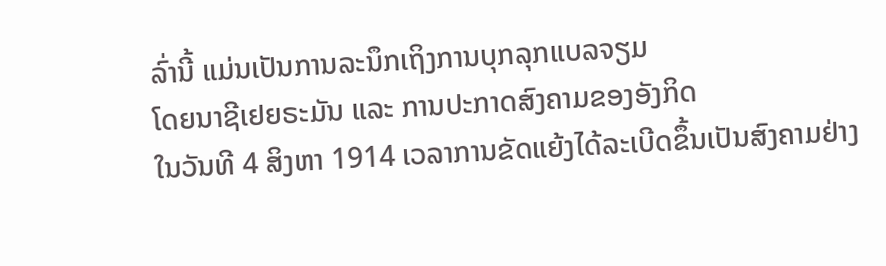ລົ່ານີ້ ແມ່ນເປັນການລະນຶກເຖິງການບຸກລຸກແບລຈຽມ
ໂດຍນາຊີເຢຍຣະມັນ ແລະ ການປະກາດສົງຄາມຂອງອັງກິດ
ໃນວັນທີ 4 ສິງຫາ 1914 ເວລາການຂັດແຍ້ງໄດ້ລະເບີດຂຶ້ນເປັນສົງຄາມຢ່າງ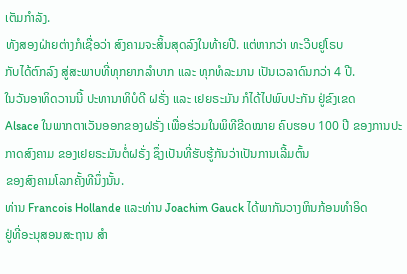ເຕັມກຳລັງ.
ທັງສອງຝ່າຍຕ່າງກໍເຊື່ອວ່າ ສົງຄາມຈະສິ້ນສຸດລົງໃນທ້າຍປີ. ແຕ່ຫາກວ່າ ທະວີບຢູໂຣບ
ກັບໄດ້ຕົກລົງ ສູ່ສະພາບທີ່ທຸກຍາກລຳບາກ ແລະ ທຸກທໍລະມານ ເປັນເວລາດົນກວ່າ 4 ປີ.
ໃນວັນອາທິດວານນີ້ ປະທານາທິບໍດີ ຝຣັ່ງ ແລະ ເຢຍຣະມັນ ກໍໄດ້ໄປພົບປະກັນ ຢູ່ຂົງເຂດ
Alsace ໃນພາກຕາເວັນອອກຂອງຝຣັ່ງ ເພື່ອຮ່ວມໃນພິທີຂີດໝາຍ ຄົບຮອບ 100 ປີ ຂອງການປະກາດສົງຄາມ ຂອງເຢຍຣະມັນຕໍ່ຝຣັ່ງ ຊຶ່ງເປັນທີ່ຮັບຮູ້ກັນວ່າເປັນການເລີ້ມຕົ້ນ
ຂອງສົງຄາມໂລກຄັ້ງທີນຶ່ງນັ້ນ.
ທ່ານ Francois Hollande ແລະທ່ານ Joachim Gauck ໄດ້ພາກັນວາງຫິນກ້ອນທຳອິດ
ຢູ່ທີ່ອະນຸສອນສະຖານ ສຳ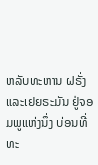ຫລັບທະຫານ ຝຣັ່ງ ແລະເຢຍຣະມັນ ຢູ່ຈອມພູແຫ່ງນຶ່ງ ບ່ອນທີ່
ທະ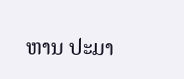ຫານ ປະມາ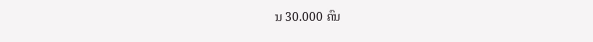ນ 30.000 ຄົນ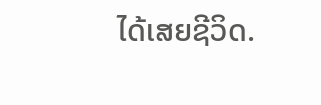ໄດ້ເສຍຊີວິດ.